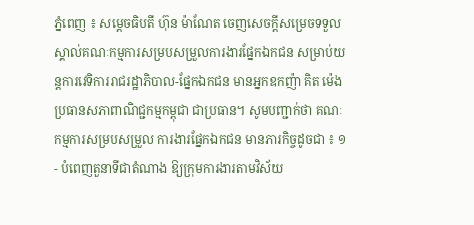ភ្នំពេញ ៖ សម្តេចធិបតី ហ៊ុន ម៉ាណែត ចេញសេចក្តីសម្រេចទទួលស្គាល់គណៈកម្មការសម្របសម្រួលការងារផ្នែកឯកជន សម្រាប់យន្តការវេទិការរាជរដ្ឋាភិបាល-ផ្នែកឯកជន មានអ្នកឧកញ៉ា គិត ម៉េង ប្រធានសភាពាណិជ្ជកម្មកម្ពុជា ជាប្រធាន។ សូមបញ្ជាក់ថា គណៈកម្មការសម្របសម្រួល ការងារផ្នែកឯកជន មានភារកិច្ចដូចជា ៖ ១- បំពេញតួនាទីជាតំណាង ឱ្យក្រុមការងារតាមវិស័យ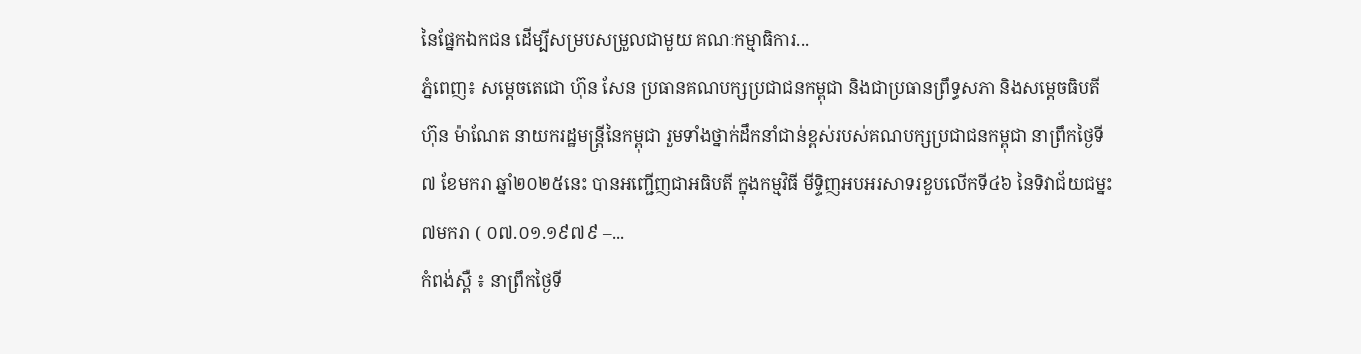នៃផ្នែកឯកជន ដើម្បីសម្របសម្រួលជាមួយ គណៈកម្មាធិការ...
ភ្នំពេញ៖ សម្តេចតេជោ ហ៊ុន សែន ប្រធានគណបក្សប្រជាជនកម្ពុជា និងជាប្រធានព្រឹទ្ធសភា និងសម្ដេចធិបតី ហ៊ុន ម៉ាណែត នាយករដ្ឋមន្ត្រីនៃកម្ពុជា រួមទាំងថ្នាក់ដឹកនាំជាន់ខ្ពស់របស់គណបក្សប្រជាជនកម្ពុជា នាព្រឹកថ្ងៃទី៧ ខែមករា ឆ្នាំ២០២៥នេះ បានអញ្ជើញជាអធិបតី ក្នុងកម្មវិធី មីទ្ទិញអបអរសាទរខួបលើកទី៤៦ នៃទិវាជ័យជម្នះ ៧មករា ( ០៧.០១.១៩៧៩ –...
កំពង់ស្ពឺ ៖ នាព្រឹកថ្ងៃទី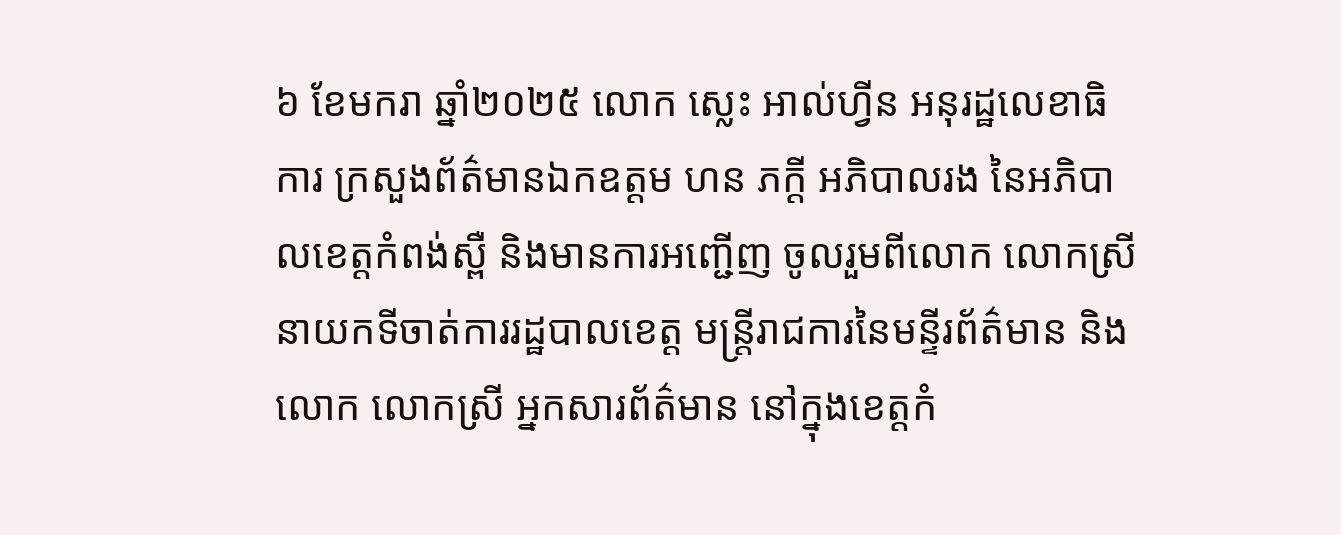៦ ខែមករា ឆ្នាំ២០២៥ លោក ស្លេះ អាល់ហ្វីន អនុរដ្ឋលេខាធិការ ក្រសួងព័ត៌មានឯកឧត្តម ហន ភក្តី អភិបាលរង នៃអភិបាលខេត្តកំពង់ស្ពឺ និងមានការអញ្ជើញ ចូលរួមពីលោក លោកស្រីនាយកទីចាត់ការរដ្ឋបាលខេត្ត មន្ត្រីរាជការនៃមន្ទីរព័ត៌មាន និងលោក លោកស្រី អ្នកសារព័ត៌មាន នៅក្នុងខេត្តកំ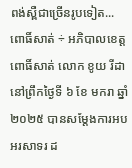ពង់ស្ពឺជាច្រើនរូបទៀត...
ពោធិ៍សាត់ ÷ អភិបាលខេត្តពោធិ៍សាត់ លោក ខូយ រីដា នៅព្រឹកថ្ងៃទី ៦ ខែ មករា ឆ្នាំ ២០២៥ បានសម្តែងការអបអរសាទរ ដ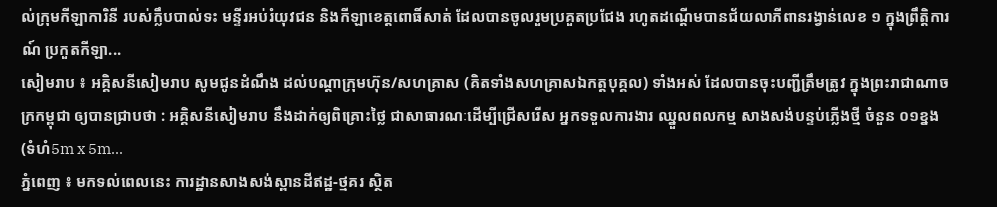ល់ក្រុមកីឡាការិនី របស់ក្លឹបបាល់ទះ មន្ទីរអប់រំយុវជន និងកីឡាខេត្តពោធិ៍សាត់ ដែលបានចូលរួមប្រគួតប្រជែង រហូតដណ្តើមបានជ័យលាភីពានរង្វាន់លេខ ១ ក្នុងព្រឹត្តិការណ៍ ប្រកួតកីឡា...
សៀមរាប ៖ អគ្គិសនីសៀមរាប សូមជូនដំណឹង ដល់បណ្តាក្រុមហ៊ុន/សហគ្រាស (គិតទាំងសហគ្រាសឯកត្តបុគ្គល) ទាំងអស់ ដែលបានចុះបញ្ជីត្រឹមត្រូវ ក្នុងព្រះរាជាណាចក្រកម្ពុជា ឲ្យបានជ្រាបថា : អគ្គិសនីសៀមរាប នឹងដាក់ឲ្យពិគ្រោះថ្លៃ ជាសាធារណៈដើម្បីជ្រើសរើស អ្នកទទួលការងារ ឈ្នួលពលកម្ម សាងសង់បន្ទប់ភ្លើងថ្មី ចំនួន ០១ខ្នង (ទំហំ5m x 5m...
ភ្នំពេញ ៖ មកទល់ពេលនេះ ការដ្ឋានសាងសង់ស្ពានដីឥដ្ឋ-ថ្មគរ ស្ថិត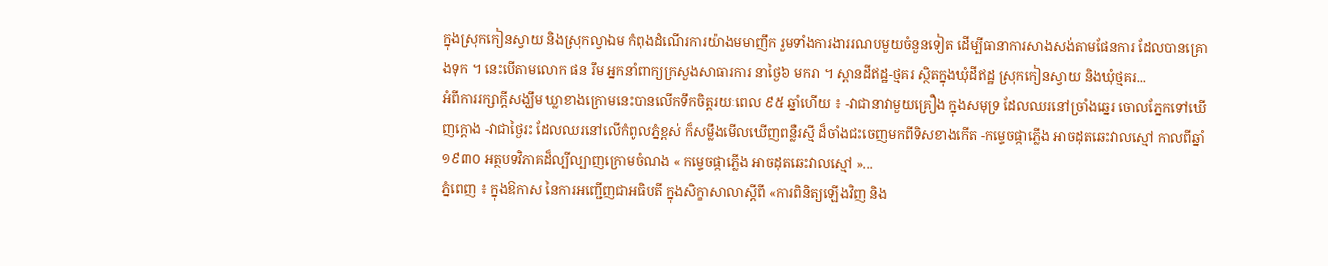ក្នុងស្រុកកៀនស្វាយ និងស្រុកល្វាឯម កំពុងដំណើរការយ៉ាងមមាញឹក រួមទាំងការងាររណបមួយចំនួនទៀត ដើម្បីធានាការសាងសង់តាមផែនការ ដែលបានគ្រោងទុក ។ នេះបើតាមលោក ផន រឹម អ្នកនាំពាក្យក្រសួងសាធារការ នាថ្ងៃ៦ មករា ។ ស្ពានដីឥដ្ឋ-ថ្មគរ ស្ថិតក្នុងឃុំដីឥដ្ឋ ស្រុកកៀនស្វាយ និងឃុំថ្មគរ...
អំពីការរក្សាក្តីសង្ឃឹម ឃ្លាខាងក្រោមនេះបានលើកទឹកចិត្តរយៈពេល ៩៥ ឆ្នាំហើយ ៖ -វាជានាវាមួយគ្រឿង ក្នុងសមុទ្រ ដែលឈរនៅច្រាំងឆ្នេរ ចោលភ្នែកទៅឃើញក្ដោង -វាជាថ្ងៃរះ ដែលឈរនៅលើកំពូលភ្នំខ្ពស់ ក៏សម្លឹងមើលឃើញពន្លឺរស្មី ដ៏ចាំងជះចេញមកពីទិសខាងកើត -កម្ទេចផ្កាភ្លើង អាចដុតឆេះវាលស្មៅ កាលពីឆ្នាំ ១៩៣០ អត្ថបទវិភាគដ៏ល្បីល្បាញក្រោមចំណង « កម្ទេចផ្កាភ្លើង អាចដុតឆេះវាលស្មៅ »...
ភ្នំពេញ ៖ ក្នុងឱកាស នៃការអញ្ជើញជាអធិបតី ក្នុងសិក្ខាសាលាស្តីពី «ការពិនិត្យឡើងវិញ និង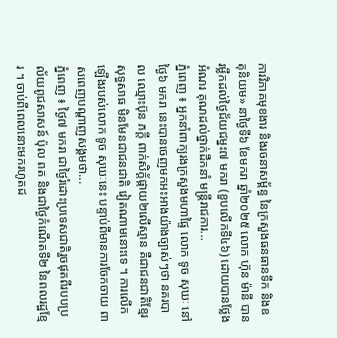ការវិភាគមុខងារ និងរចនាសម្ព័ន្ធ នៃក្រសួងធនធានទឹក និងឧតុនិយម» នាថ្ងៃទី៦ ខែមករា ឆ្នាំ២០២៥ លោក ហ៊ុន ម៉ានី បានរម្លឹកដល់ថ្ងៃជ័យជម្នះ៧ មករា (ខួបលើកទី៤៦) ដោយបានថ្លែងអំណរ គុណដល់ថ្នាក់ដឹកនាំ មន្ត្រីរាជការ...
ភ្នំពេញ ៖ អ្នកនាំពាក្យរងក្រសួងមហាផ្ទៃ លោក ទូច សុឃៈ នៅថ្ងៃ៦ មករា នេះបានចេញមកអះអាងយ៉ាងច្បាស់ៗថា នគរបាល ឈ្មោះប៊ុន ភក្តី ពាក់សិក្ត័ផ្កាយ២លើស្មាន គឺជាជនជាតិខ្មែរសុទ្ធសាធ មិនមែនជាជនជាតិ វៀតណាមនោះទេ ។ ការលើកឡើងរបស់លោក ទូច សុឃៈនេះ បន្ទាប់ពីមានការចែកចាយ ពាសពេញបណ្តាញសង្គមថា...
ភ្នំពេញ ៖ ថ្ងៃ៧ មករា ជាថ្ងៃរំដោះប្រទេសជាតិរួចផុតពីរបបប្រល័យពូជសាសន៍ ប៉ុល ពត និងជាថ្ងៃកំណើតទី២ នៃពលរដ្ឋខ្មែរ ។ ចាប់ពីពេលនោះមករហូតដ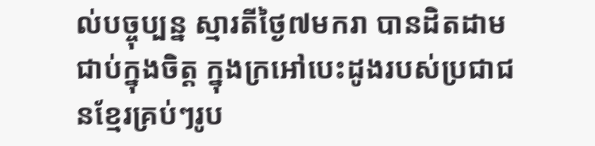ល់បច្ចុប្បន្ន ស្មារតីថ្ងៃ៧មករា បានដិតដាមជាប់ក្នុងចិត្ត ក្នុងក្រអៅបេះដូងរបស់ប្រជាជនខ្មែរគ្រប់ៗរូប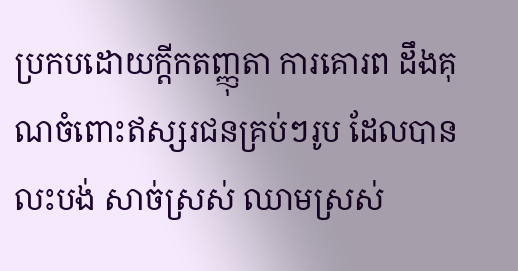ប្រកបដោយក្តីកតញ្ញុតា ការគោរព ដឹងគុណចំពោះឥស្សរជនគ្រប់ៗរូប ដែលបានលះបង់ សាច់ស្រស់ ឈាមស្រស់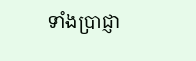ទាំងប្រាជ្ញា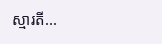ស្មារតី...